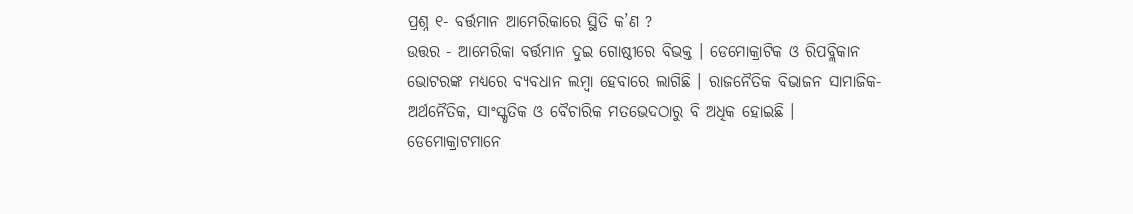ପ୍ରଶ୍ନ ୧- ବର୍ତ୍ତମାନ ଆମେରିକାରେ ସ୍ଥିତି କ’ଣ ?
ଉତ୍ତର - ଆମେରିକା ବର୍ତ୍ତମାନ ଦୁଇ ଗୋଷ୍ଠୀରେ ବିଭକ୍ତ । ଡେମୋକ୍ରାଟିକ ଓ ରିପବ୍ଲିକାନ ଭୋଟରଙ୍କ ମଧ୍ୟରେ ବ୍ୟବଧାନ ଲମ୍ବା ହେବାରେ ଲାଗିଛି । ରାଜନୈତିକ ବିଭାଜନ ସାମାଜିକ-ଅର୍ଥନୈତିକ, ସାଂସ୍କୃତିକ ଓ ବୈଚାରିକ ମତଭେଦଠାରୁ ବି ଅଧିକ ହୋଇଛି ।
ଡେମୋକ୍ରାଟମାନେ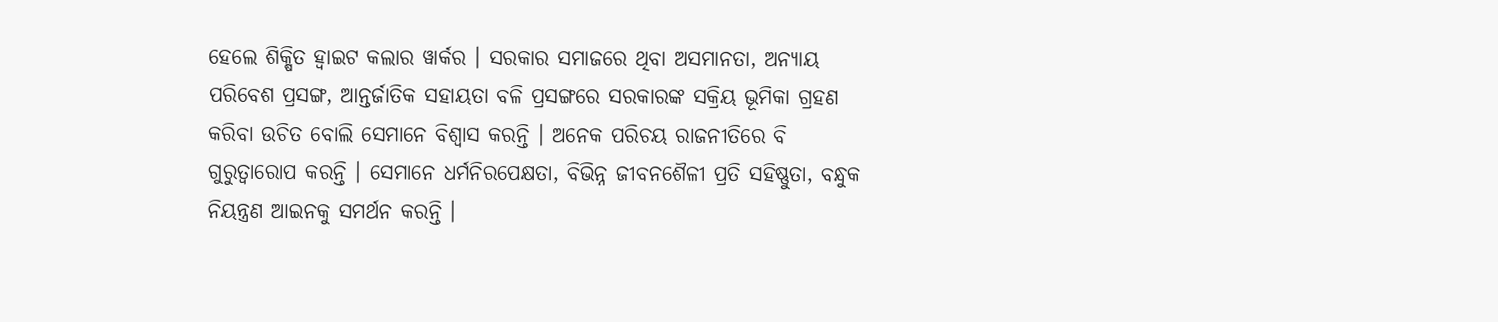ହେଲେ ଶିକ୍ଷିତ ହ୍ୱାଇଟ କଲାର ୱାର୍କର । ସରକାର ସମାଜରେ ଥିବା ଅସମାନତା, ଅନ୍ୟାୟ ପରିବେଶ ପ୍ରସଙ୍ଗ, ଆନ୍ତର୍ଜାତିକ ସହାୟତା ବଳି ପ୍ରସଙ୍ଗରେ ସରକାରଙ୍କ ସକ୍ରିୟ ଭୂମିକା ଗ୍ରହଣ କରିବା ଉଚିତ ବୋଲି ସେମାନେ ବିଶ୍ୱାସ କରନ୍ତି । ଅନେକ ପରିଚୟ ରାଜନୀତିରେ ବି ଗୁରୁତ୍ୱାରୋପ କରନ୍ତି । ସେମାନେ ଧର୍ମନିରପେକ୍ଷତା, ବିଭିନ୍ନ ଜୀବନଶୈଳୀ ପ୍ରତି ସହିଷ୍ଣୁତା, ବନ୍ଧୁକ ନିୟନ୍ତ୍ରଣ ଆଇନକୁ ସମର୍ଥନ କରନ୍ତି ।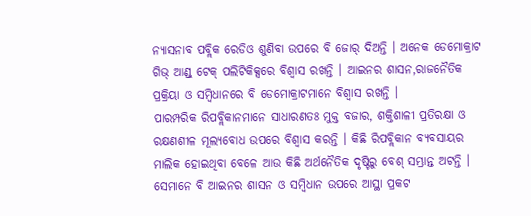ନ୍ୟାସନାବ ପବ୍ଲିକ ରେଡିଓ ଶୁଣିବା ଉପରେ ବି ଜୋର୍ ଦିଅନ୍ତି । ଅନେକ ଡେମୋକ୍ରାଟ ଗିଭ୍ ଆଣ୍ଡ୍ ଟେକ୍ ପଲିଟିକିକ୍ସରେ ବିଶ୍ୱାସ ରଖନ୍ତି । ଆଇନର ଶାସନ,ରାଜନୈତିକ ପ୍ରକ୍ରିୟା ଓ ସମ୍ବିଧାନରେ ବି ଡେମୋକ୍ରାଟମାନେ ବିଶ୍ୱାସ ରଖନ୍ତି ।
ପାରମ୍ପରିକ ରିପବ୍ଲିକାନମାନେ ସାଧାରଣତଃ ମୁକ୍ତ ବଜାର, ଶକ୍ତିଶାଳୀ ପ୍ରତିରକ୍ଷା ଓ ରକ୍ଷଣଶୀଳ ମୂଲ୍ୟବୋଧ ଉପରେ ବିଶ୍ୱାସ କରନ୍ତି । କିଛି ରିପବ୍ଲିକାନ ବ୍ୟବସାୟର ମାଲିକ ହୋଇଥିବା ବେଳେ ଆଉ କିଛି ଅର୍ଥନୈତିକ ଦୃଷ୍ଟିରୁ ବେଶ୍ ସମ୍ଭ୍ରାନ୍ତ ଅଟନ୍ତି । ସେମାନେ ବି ଆଇନର ଶାସନ ଓ ସମ୍ବିଧାନ ଉପରେ ଆସ୍ଥା ପ୍ରକଟ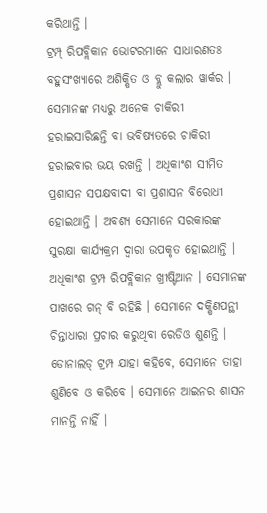କରିଥାନ୍ତି ।
ଟ୍ରମ୍ପ୍ ରିପବ୍ଲିକାନ ଭୋଟରମାନେ ସାଧାରଣତଃ ବହୁସଂଖ୍ୟାରେ ଅଶିକ୍ଷିତ ଓ ବ୍ଲୁ କଲାର ୱାର୍କର । ସେମାନଙ୍କ ମଧ୍ୟରୁ ଅନେକ ଚାକିରୀ ହରାଇସାରିଛନ୍ତି ବା ଭବିଷ୍ୟତରେ ଚାକିରୀ ହରାଇବାର ଭୟ ରଖନ୍ତି । ଅଧିକାଂଶ ସୀମିତ ପ୍ରଶାସନ ସପକ୍ଷବାଦୀ ବା ପ୍ରଶାସନ ବିରୋଧୀ ହୋଇଥାନ୍ତି । ଅବଶ୍ୟ ସେମାନେ ସରକାରଙ୍କ ସୁରକ୍ଷା କାର୍ଯ୍ୟକ୍ରମ ଦ୍ୱାରା ଉପକୃତ ହୋଇଥାନ୍ତି । ଅଧିକାଂଶ ଟ୍ରମ୍ପ ରିପବ୍ଲିକାନ ଖ୍ରୀଷ୍ଟିଆନ । ସେମାନଙ୍କ ପାଖରେ ଗନ୍ ବି ରହିଛି । ସେମାନେ ଦକ୍ଷିଣପନ୍ଥୀ ଚିନ୍ତାଧାରା ପ୍ରଚାର କରୁଥିବା ରେଡିଓ ଶୁଣନ୍ତି । ଡୋନାଲଡ୍ ଟ୍ରମ୍ପ ଯାହା କହିବେ, ସେମାନେ ତାହା ଶୁଣିବେ ଓ କରିବେ । ସେମାନେ ଆଇନର ଶାସନ ମାନନ୍ତି ନାହିଁ ।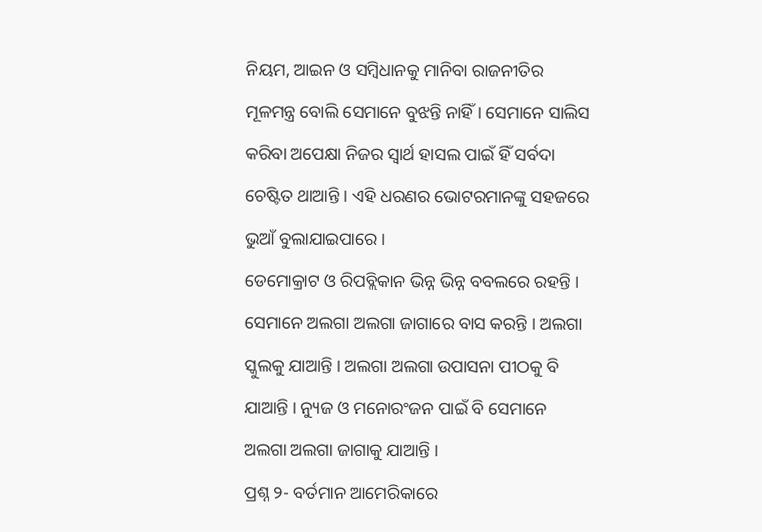ନିୟମ, ଆଇନ ଓ ସମ୍ବିଧାନକୁ ମାନିବା ରାଜନୀତିର ମୂଳମନ୍ତ୍ର ବୋଲି ସେମାନେ ବୁଝନ୍ତି ନାହିଁ । ସେମାନେ ସାଲିସ କରିବା ଅପେକ୍ଷା ନିଜର ସ୍ୱାର୍ଥ ହାସଲ ପାଇଁ ହିଁ ସର୍ବଦା ଚେଷ୍ଟିତ ଥାଆନ୍ତି । ଏହି ଧରଣର ଭୋଟରମାନଙ୍କୁ ସହଜରେ ଭୁଆଁ ବୁଲାଯାଇପାରେ ।
ଡେମୋକ୍ରାଟ ଓ ରିପବ୍ଲିକାନ ଭିନ୍ନ ଭିନ୍ନ ବବଲରେ ରହନ୍ତି । ସେମାନେ ଅଲଗା ଅଲଗା ଜାଗାରେ ବାସ କରନ୍ତି । ଅଲଗା ସ୍କୁଲକୁ ଯାଆନ୍ତି । ଅଲଗା ଅଲଗା ଉପାସନା ପୀଠକୁ ବି ଯାଆନ୍ତି । ନ୍ୟୁଜ ଓ ମନୋରଂଜନ ପାଇଁ ବି ସେମାନେ ଅଲଗା ଅଲଗା ଜାଗାକୁ ଯାଆନ୍ତି ।
ପ୍ରଶ୍ନ ୨- ବର୍ତମାନ ଆମେରିକାରେ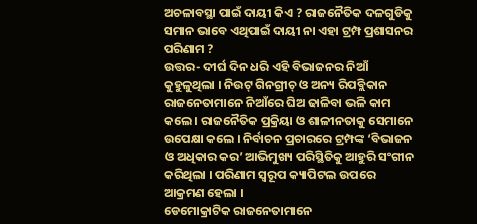ଅଚଳାବସ୍ଥା ପାଇଁ ଦାୟୀ କିଏ ? ରାଜନୈତିକ ଦଳଗୁଡିକୁ ସମାନ ଭାବେ ଏଥିପାଇଁ ଦାୟୀ ନା ଏହା ଟ୍ରମ୍ପ ପ୍ରଶାସନର ପରିଣାମ ?
ଉତ୍ତର- ଦୀର୍ଘ ଦିନ ଧରି ଏହି ବିଭାଜନର ନିଆଁ କୁହୁଳୁଥିଲା । ନିଉଟ୍ ଗିନଗ୍ରୀଚ୍ ଓ ଅନ୍ୟ ରିପବ୍ଲିକାନ ରାଜନେତାମାନେ ନିଆଁରେ ଘିଅ ଢାଳିବା ଭଳି କାମ କଲେ । ରାଜନୈତିକ ପ୍ରକ୍ରିୟା ଓ ଶାଳୀନତାକୁ ସେମାନେ ଉପେକ୍ଷା କଲେ । ନିର୍ବାଚନ ପ୍ରଚାରରେ ଟ୍ରମ୍ପଙ୍କ ‘ବିଭାଜନ ଓ ଅଧିକାର କର’ ଆଭିମୁଖ୍ୟ ପରିସ୍ଥିତିକୁ ଆହୁରି ସଂଗୀନ କରିଥିଲା । ପରିଣାମ ସ୍ୱରୂପ କ୍ୟାପିଟଲ ଉପରେ ଆକ୍ରମଣ ହେଲା ।
ଡେମୋକ୍ରାଟିକ ରାଜନେତାମାନେ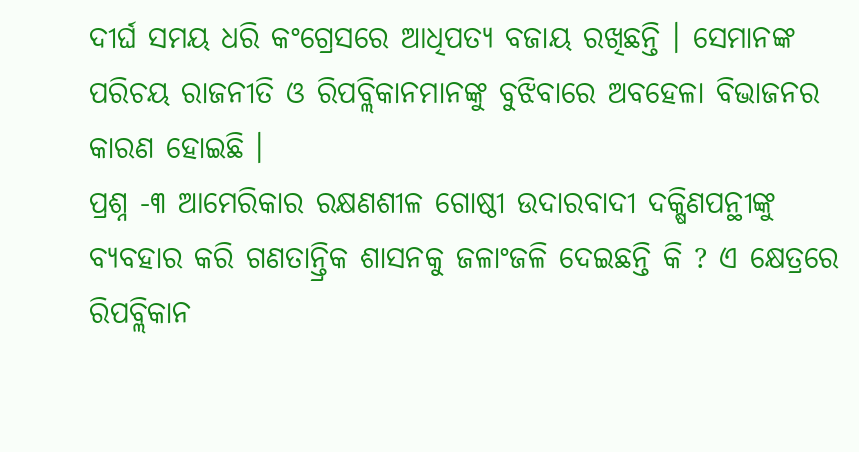ଦୀର୍ଘ ସମୟ ଧରି କଂଗ୍ରେସରେ ଆଧିପତ୍ୟ ବଜାୟ ରଖିଛନ୍ତି । ସେମାନଙ୍କ ପରିଚୟ ରାଜନୀତି ଓ ରିପବ୍ଲିକାନମାନଙ୍କୁ ବୁଝିବାରେ ଅବହେଳା ବିଭାଜନର କାରଣ ହୋଇଛି ।
ପ୍ରଶ୍ନ -୩ ଆମେରିକାର ରକ୍ଷଣଶୀଳ ଗୋଷ୍ଠୀ ଉଦାରବାଦୀ ଦକ୍ଷିଣପନ୍ଥୀଙ୍କୁ ବ୍ୟବହାର କରି ଗଣତାନ୍ତ୍ରିକ ଶାସନକୁ ଜଳାଂଜଳି ଦେଇଛନ୍ତି କି ? ଏ କ୍ଷେତ୍ରରେ ରିପବ୍ଲିକାନ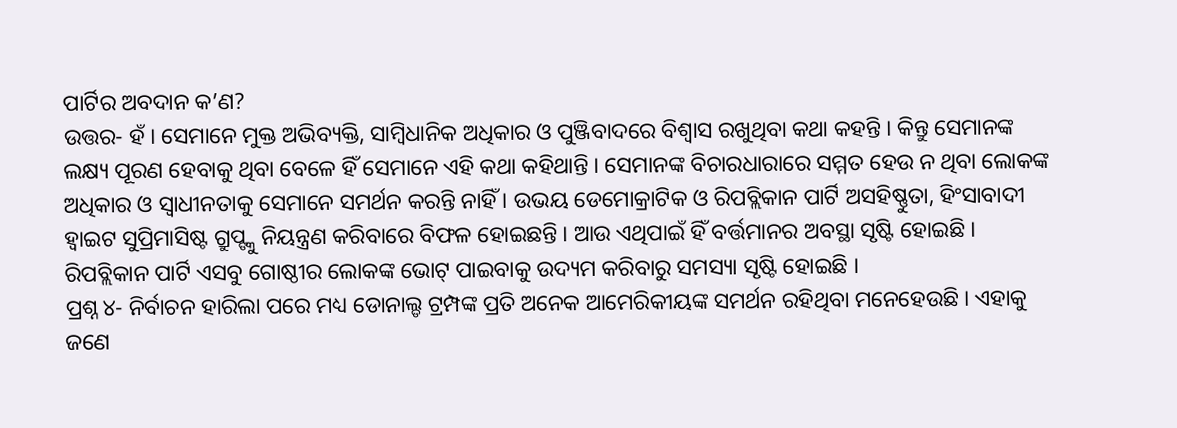ପାର୍ଟିର ଅବଦାନ କ’ଣ?
ଉତ୍ତର- ହଁ । ସେମାନେ ମୁକ୍ତ ଅଭିବ୍ୟକ୍ତି, ସାମ୍ବିଧାନିକ ଅଧିକାର ଓ ପୁଞ୍ଜିବାଦରେ ବିଶ୍ୱାସ ରଖୁଥିବା କଥା କହନ୍ତି । କିନ୍ତୁ ସେମାନଙ୍କ ଲକ୍ଷ୍ୟ ପୂରଣ ହେବାକୁ ଥିବା ବେଳେ ହିଁ ସେମାନେ ଏହି କଥା କହିଥାନ୍ତି । ସେମାନଙ୍କ ବିଚାରଧାରାରେ ସମ୍ମତ ହେଉ ନ ଥିବା ଲୋକଙ୍କ ଅଧିକାର ଓ ସ୍ୱାଧୀନତାକୁ ସେମାନେ ସମର୍ଥନ କରନ୍ତି ନାହିଁ । ଉଭୟ ଡେମୋକ୍ରାଟିକ ଓ ରିପବ୍ଲିକାନ ପାର୍ଟି ଅସହିଷ୍ଣୁତା, ହିଂସାବାଦୀ ହ୍ୱାଇଟ ସୁପ୍ରିମାସିଷ୍ଟ ଗ୍ରୁପ୍ଙ୍କୁ ନିୟନ୍ତ୍ରଣ କରିବାରେ ବିଫଳ ହୋଇଛନ୍ତି । ଆଉ ଏଥିପାଇଁ ହିଁ ବର୍ତ୍ତମାନର ଅବସ୍ଥା ସୃଷ୍ଟି ହୋଇଛି । ରିପବ୍ଲିକାନ ପାର୍ଟି ଏସବୁ ଗୋଷ୍ଠୀର ଲୋକଙ୍କ ଭୋଟ୍ ପାଇବାକୁ ଉଦ୍ୟମ କରିବାରୁ ସମସ୍ୟା ସୃଷ୍ଟି ହୋଇଛି ।
ପ୍ରଶ୍ନ ୪- ନିର୍ବାଚନ ହାରିଲା ପରେ ମଧ୍ୟ ଡୋନାଲ୍ଡ ଟ୍ରମ୍ପଙ୍କ ପ୍ରତି ଅନେକ ଆମେରିକୀୟଙ୍କ ସମର୍ଥନ ରହିଥିବା ମନେହେଉଛି । ଏହାକୁ ଜଣେ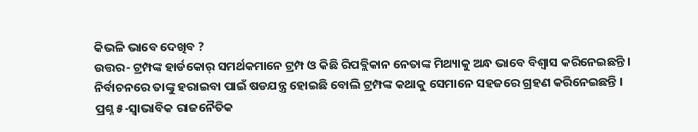କିଭଳି ଭାବେ ଦେଖିବ ?
ଉତ୍ତର- ଟ୍ରମ୍ପଙ୍କ ହାର୍ଡକୋର୍ ସମର୍ଥକମାନେ ଟ୍ରମ୍ପ ଓ କିଛି ରିପବ୍ଲିକାନ ନେତାଙ୍କ ମିଥ୍ୟାକୁ ଅନ୍ଧ ଭାବେ ବିଶ୍ୱାସ କରିନେଇଛନ୍ତି । ନିର୍ବାଚନରେ ତାଙ୍କୁ ହରାଇବା ପାଇଁ ଷଡଯନ୍ତ୍ର ହୋଇଛି ବୋଲି ଟ୍ରମ୍ପଙ୍କ କଥାକୁ ସେମାନେ ସହଜରେ ଗ୍ରହଣ କରିନେଇଛନ୍ତି ।
ପ୍ରଶ୍ନ ୫-ସ୍ୱାଭାବିକ ରାଜନୈତିକ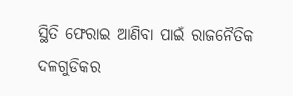ସ୍ଥିତି ଫେରାଇ ଆଣିବା ପାଇଁ ରାଜନୈତିକ ଦଳଗୁଡିକର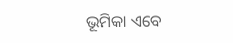ଭୂମିକା ଏବେ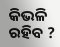କିଭଳି ରହିବ ?